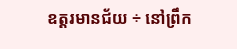ឧត្ដរមានជ័យ ÷ នៅព្រឹក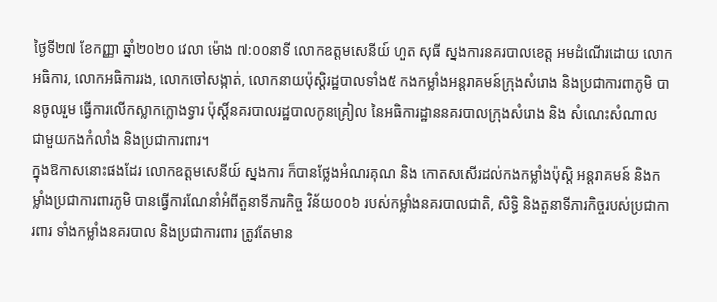ថ្ងៃទី២៧ ខែកញ្ញា ឆ្នាំ២០២០ វេលា ម៉ោង ៧:០០នាទី លោកឧត្តមសេនីយ៍ ហួត សុធី ស្នងការនគរបាលខេត្ត អមដំណើរដោយ លោកអធិការ, លោកអធិការរង, លោកចៅសង្កាត់, លោកនាយប៉ុស្តិរដ្ឋបាលទាំង៥ កងកម្លាំងអន្តរាគមន៍ក្រុងសំរោង និងប្រជាការពាភូមិ បានចូលរួម ធ្វើការលើកស្លាកក្លោងទ្វារ ប៉ុស្តិ៍នគរបាលរដ្ឋបាលកូនគ្រៀល នៃអធិការដ្ឋាននគរបាលក្រុងសំរោង និង សំណេះសំណាល ជាមួយកងកំលាំង និងប្រជាការពារ។
ក្នុងឱកាសនោះផងដែរ លោកឧត្តមសេនីយ៍ ស្នងការ ក៏បានថ្លែងអំណរគុណ និង កោតសសើរដល់កងកម្លាំងប៉ុស្តិ អន្តរាគមន៍ និងកម្លាំងប្រជាការពារភូមិ បានធ្វើការណែនាំអំពីតួនាទីភារកិច្ច វិន័យ០០៦ របស់កម្លាំងនគរបាលជាតិ, សិទ្ធិ និងតួនាទីភារកិច្ចរបស់ប្រជាការពារ ទាំងកម្លាំងនគរបាល និងប្រជាការពារ ត្រូវតែមាន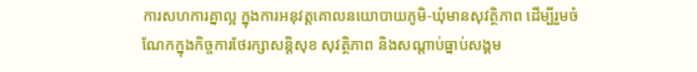ការសហការគ្នាល្អ ក្នុងការអនុវត្តគោលនយោបាយភូមិ-ឃុំមានសុវត្ថិភាព ដើម្បីរួមចំណែកក្នុងកិច្ចការថែរក្សាសន្តិសុខ សុវត្ថិភាព និងសណ្តាប់ធ្នាប់សង្គម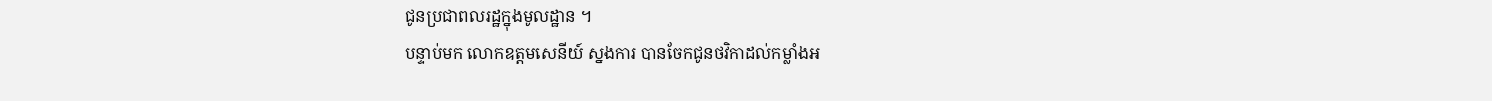ជូនប្រជាពលរដ្ឋក្នុងមូលដ្ឋាន ។
បន្ទាប់មក លោកឧត្តមសេនីយ៍ ស្នងការ បានចែកជូនថវិកាដល់កម្លាំងអ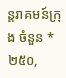ន្តរាគមន៍ក្រុង ចំនួន *២៥០,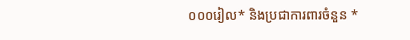០០០រៀល* និងប្រជាការពារចំនួន *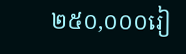២៥០,០០០រៀ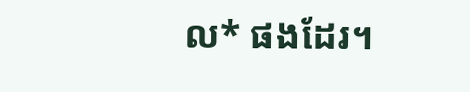ល* ផងដែរ។